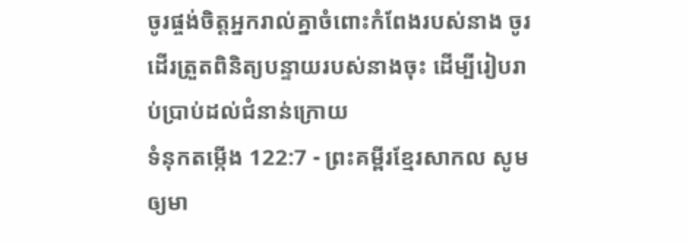ចូរផ្ចង់ចិត្តអ្នករាល់គ្នាចំពោះកំពែងរបស់នាង ចូរដើរត្រួតពិនិត្យបន្ទាយរបស់នាងចុះ ដើម្បីរៀបរាប់ប្រាប់ដល់ជំនាន់ក្រោយ
ទំនុកតម្កើង 122:7 - ព្រះគម្ពីរខ្មែរសាកល សូមឲ្យមា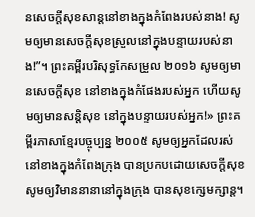នសេចក្ដីសុខសាន្តនៅខាងក្នុងកំពែងរបស់នាង! សូមឲ្យមានសេចក្ដីសុខស្រួលនៅក្នុងបន្ទាយរបស់នាង!”។ ព្រះគម្ពីរបរិសុទ្ធកែសម្រួល ២០១៦ សូមឲ្យមានសេចក្ដីសុខ នៅខាងក្នុងកំផែងរបស់អ្នក ហើយសូមឲ្យមានសន្ដិសុខ នៅក្នុងបន្ទាយរបស់អ្នក!» ព្រះគម្ពីរភាសាខ្មែរបច្ចុប្បន្ន ២០០៥ សូមឲ្យអ្នកដែលរស់នៅខាងក្នុងកំពែងក្រុង បានប្រកបដោយសេចក្ដីសុខ សូមឲ្យវិមាននានានៅក្នុងក្រុង បានសុខក្សេមក្សាន្ត។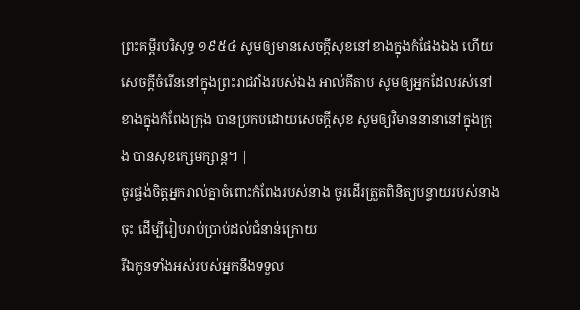ព្រះគម្ពីរបរិសុទ្ធ ១៩៥៤ សូមឲ្យមានសេចក្ដីសុខនៅខាងក្នុងកំផែងឯង ហើយសេចក្ដីចំរើននៅក្នុងព្រះរាជវាំងរបស់ឯង អាល់គីតាប សូមឲ្យអ្នកដែលរស់នៅខាងក្នុងកំពែងក្រុង បានប្រកបដោយសេចក្ដីសុខ សូមឲ្យវិមាននានានៅក្នុងក្រុង បានសុខក្សេមក្សាន្ត។ |
ចូរផ្ចង់ចិត្តអ្នករាល់គ្នាចំពោះកំពែងរបស់នាង ចូរដើរត្រួតពិនិត្យបន្ទាយរបស់នាងចុះ ដើម្បីរៀបរាប់ប្រាប់ដល់ជំនាន់ក្រោយ
រីឯកូនទាំងអស់របស់អ្នកនឹងទទួល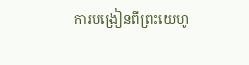ការបង្រៀនពីព្រះយេហូ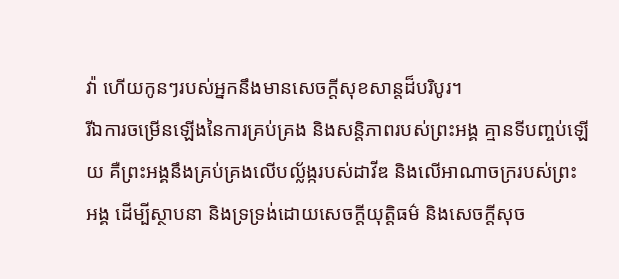វ៉ា ហើយកូនៗរបស់អ្នកនឹងមានសេចក្ដីសុខសាន្តដ៏បរិបូរ។
រីឯការចម្រើនឡើងនៃការគ្រប់គ្រង និងសន្តិភាពរបស់ព្រះអង្គ គ្មានទីបញ្ចប់ឡើយ គឺព្រះអង្គនឹងគ្រប់គ្រងលើបល្ល័ង្ករបស់ដាវីឌ និងលើអាណាចក្ររបស់ព្រះអង្គ ដើម្បីស្ថាបនា និងទ្រទ្រង់ដោយសេចក្ដីយុត្តិធម៌ និងសេចក្ដីសុច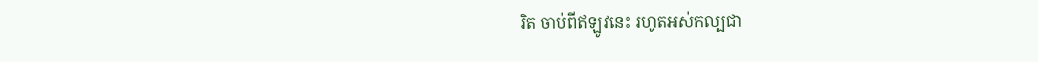រិត ចាប់ពីឥឡូវនេះ រហូតអស់កល្បជា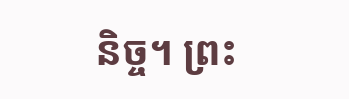និច្ច។ ព្រះ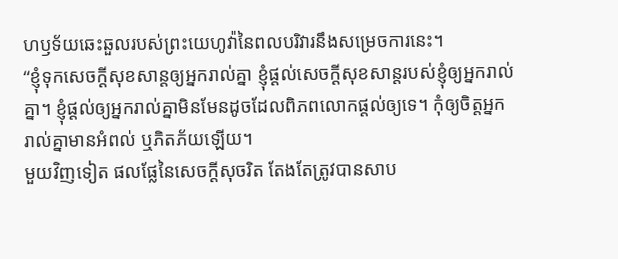ហឫទ័យឆេះឆួលរបស់ព្រះយេហូវ៉ានៃពលបរិវារនឹងសម្រេចការនេះ។
“ខ្ញុំទុកសេចក្ដីសុខសាន្តឲ្យអ្នករាល់គ្នា ខ្ញុំផ្ដល់សេចក្ដីសុខសាន្តរបស់ខ្ញុំឲ្យអ្នករាល់គ្នា។ ខ្ញុំផ្ដល់ឲ្យអ្នករាល់គ្នាមិនមែនដូចដែលពិភពលោកផ្ដល់ឲ្យទេ។ កុំឲ្យចិត្តអ្នករាល់គ្នាមានអំពល់ ឬភិតភ័យឡើយ។
មួយវិញទៀត ផលផ្លែនៃសេចក្ដីសុចរិត តែងតែត្រូវបានសាប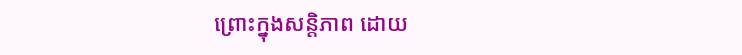ព្រោះក្នុងសន្តិភាព ដោយ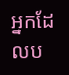អ្នកដែលប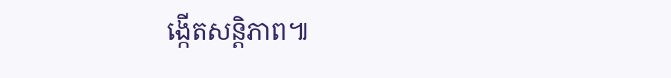ង្កើតសន្តិភាព៕